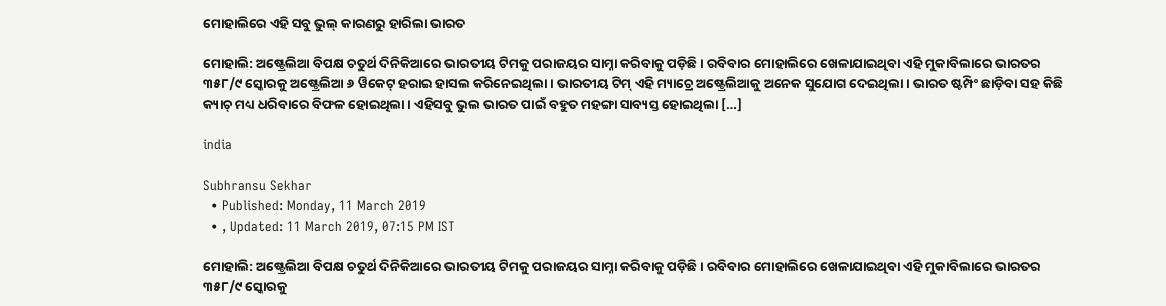ମୋହାଲିରେ ଏହି ସବୁ ଭୁଲ୍ କାରଣରୁ ହାରିଲା ଭାରତ

ମୋହାଲି: ଅଷ୍ଟ୍ରେଲିଆ ବିପକ୍ଷ ଚତୁର୍ଥ ଦିନିକିଆରେ ଭାରତୀୟ ଟିମକୁ ପରାଜୟର ସାମ୍ନା କରିବାକୁ ପଡ଼ିଛି । ରବିବାର ମୋହାଲିରେ ଖେଳାଯାଇଥିବା ଏହି ମୁକାବିଲାରେ ଭାରତର ୩୫୮/୯ ସ୍କୋରକୁ ଅଷ୍ଟ୍ରେଲିଆ ୬ ୱିକେଟ୍ ହରାଇ ହାସଲ କରିନେଇଥିଲା । ଭାରତୀୟ ଟିମ୍ ଏହି ମ୍ୟାଚ୍ରେ ଅଷ୍ଟ୍ରେଲିଆକୁ ଅନେକ ସୁଯୋଗ ଦେଇଥିଲା । ଭାରତ ଷ୍ଟମ୍ପିଂ ଛାଡ଼ିବା ସହ କିଛି କ୍ୟାଚ୍ ମଧ୍ୟ ଧରିବାରେ ବିଫଳ ହୋଇଥିଲା । ଏହିସବୁ ଭୁଲ ଭାରତ ପାଇଁ ବହୁତ ମହଙ୍ଗା ସାବ୍ୟସ୍ତ ହୋଇଥିଲା […]

india

Subhransu Sekhar
  • Published: Monday, 11 March 2019
  • , Updated: 11 March 2019, 07:15 PM IST

ମୋହାଲି: ଅଷ୍ଟ୍ରେଲିଆ ବିପକ୍ଷ ଚତୁର୍ଥ ଦିନିକିଆରେ ଭାରତୀୟ ଟିମକୁ ପରାଜୟର ସାମ୍ନା କରିବାକୁ ପଡ଼ିଛି । ରବିବାର ମୋହାଲିରେ ଖେଳାଯାଇଥିବା ଏହି ମୁକାବିଲାରେ ଭାରତର ୩୫୮/୯ ସ୍କୋରକୁ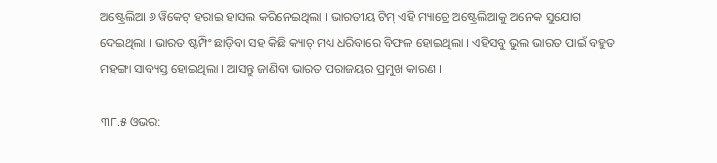ଅଷ୍ଟ୍ରେଲିଆ ୬ ୱିକେଟ୍ ହରାଇ ହାସଲ କରିନେଇଥିଲା । ଭାରତୀୟ ଟିମ୍ ଏହି ମ୍ୟାଚ୍ରେ ଅଷ୍ଟ୍ରେଲିଆକୁ ଅନେକ ସୁଯୋଗ ଦେଇଥିଲା । ଭାରତ ଷ୍ଟମ୍ପିଂ ଛାଡ଼ିବା ସହ କିଛି କ୍ୟାଚ୍ ମଧ୍ୟ ଧରିବାରେ ବିଫଳ ହୋଇଥିଲା । ଏହିସବୁ ଭୁଲ ଭାରତ ପାଇଁ ବହୁତ ମହଙ୍ଗା ସାବ୍ୟସ୍ତ ହୋଇଥିଲା । ଆସନ୍ତୁ ଜାଣିବା ଭାରତ ପରାଜୟର ପ୍ରମୁଖ କାରଣ ।

୩୮.୫ ଓଭର: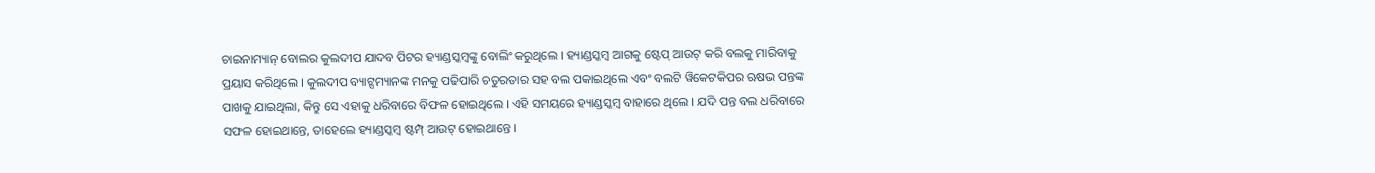ଚାଇନାମ୍ୟାନ୍ ବୋଲର କୁଲଦୀପ ଯାଦବ ପିଟର ହ୍ୟାଣ୍ଡସ୍କମ୍ବଙ୍କୁ ବୋଲିଂ କରୁଥିଲେ । ହ୍ୟାଣ୍ଡସ୍କମ୍ବ ଆଗକୁ ଷ୍ଟେପ୍ ଆଉଟ୍ କରି ବଲକୁ ମାରିବାକୁ ପ୍ରୟାସ କରିଥିଲେ । କୁଲଦୀପ ବ୍ୟାଟ୍ସମ୍ୟାନଙ୍କ ମନକୁ ପଢିପାରି ଚତୁରତାର ସହ ବଲ ପକାଇଥିଲେ ଏବଂ ବଲଟି ୱିକେଟକିପର ଋଷଭ ପନ୍ତଙ୍କ ପାଖକୁ ଯାଇଥିଲା, କିନ୍ତୁ ସେ ଏହାକୁ ଧରିବାରେ ବିଫଳ ହୋଇଥିଲେ । ଏହି ସମୟରେ ହ୍ୟାଣ୍ଡସ୍କମ୍ବ ବାହାରେ ଥିଲେ । ଯଦି ପନ୍ତ ବଲ ଧରିବାରେ ସଫଳ ହୋଇଥାନ୍ତେ, ତାହେଲେ ହ୍ୟାଣ୍ଡସ୍କମ୍ବ ଷ୍ଟମ୍ପ୍ ଆଉଟ୍ ହୋଇଥାନ୍ତେ ।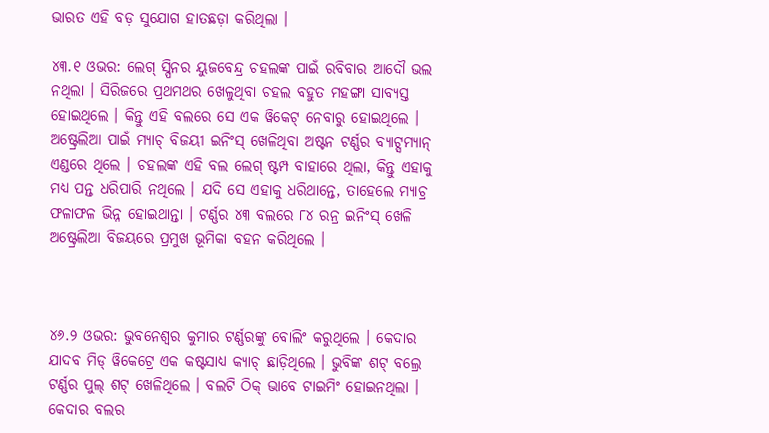ଭାରତ ଏହି ବଡ଼ ସୁଯୋଗ ହାତଛଡ଼ା କରିଥିଲା ।

୪୩.୧ ଓଭର: ଲେଗ୍ ସ୍ପିନର ୟୁଜବେନ୍ଦ୍ର ଚହଲଙ୍କ ପାଇଁ ରବିବାର ଆଦୌ ଭଲ ନଥିଲା । ସିରିଜରେ ପ୍ରଥମଥର ଖେଳୁଥିବା ଚହଲ ବହୁତ ମହଙ୍ଗା ସାବ୍ୟସ୍ତ ହୋଇଥିଲେ । କିନ୍ତୁ ଏହି ବଲରେ ସେ ଏକ ୱିକେଟ୍ ନେବାରୁ ହୋଇଥିଲେ । ଅଷ୍ଟ୍ରେଲିଆ ପାଇଁ ମ୍ୟାଚ୍ ବିଜୟୀ ଇନିଂସ୍ ଖେଳିଥିବା ଅଷ୍ଟନ ଟର୍ଣ୍ଣର ବ୍ୟାଟ୍ସମ୍ୟାନ୍ ଏଣ୍ଡରେ ଥିଲେ । ଚହଲଙ୍କ ଏହି ବଲ ଲେଗ୍ ଷ୍ଟମ୍ପ ବାହାରେ ଥିଲା, କିନ୍ତୁ ଏହାକୁ ମଧ୍ୟ ପନ୍ତ ଧରିପାରି ନଥିଲେ । ଯଦି ସେ ଏହାକୁ ଧରିଥାନ୍ତେ, ତାହେଲେ ମ୍ୟାଚ୍ର ଫଳାଫଳ ଭିନ୍ନ ହୋଇଥାନ୍ତା । ଟର୍ଣ୍ଣର ୪୩ ବଲରେ ୮୪ ରନ୍ର ଇନିଂସ୍ ଖେଳି ଅଷ୍ଟ୍ରେଲିଆ ବିଜୟରେ ପ୍ରମୁଖ ଭୂମିକା ବହନ କରିଥିଲେ ।



୪୬.୨ ଓଭର: ଭୁବନେଶ୍ୱର କୁମାର ଟର୍ଣ୍ଣରଙ୍କୁ ବୋଲିଂ କରୁଥିଲେ । କେଦାର ଯାଦବ ମିଡ୍ ୱିକେଟ୍ରେ ଏକ କଷ୍ଟସାଧ୍ୟ କ୍ୟାଚ୍ ଛାଡ଼ିଥିଲେ । ଭୁବିଙ୍କ ଶଟ୍ ବଲ୍ରେ ଟର୍ଣ୍ଣର ପୁଲ୍ ଶଟ୍ ଖେଳିଥିଲେ । ବଲଟି ଠିକ୍ ଭାବେ ଟାଇମିଂ ହୋଇନଥିଲା । କେଦାର ବଲର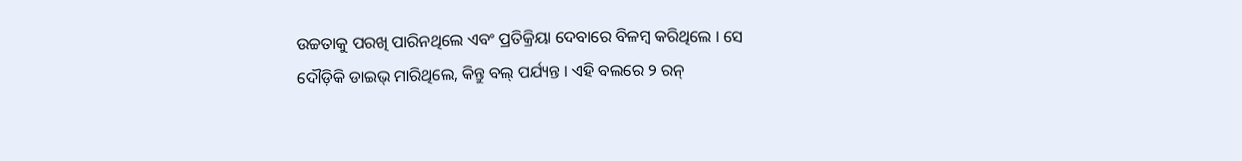ଉଚ୍ଚତାକୁ ପରଖି ପାରିନଥିଲେ ଏବଂ ପ୍ରତିକ୍ରିୟା ଦେବାରେ ବିଳମ୍ବ କରିଥିଲେ । ସେ ଦୌଡ଼ିକି ଡାଇଭ୍ ମାରିଥିଲେ, କିନ୍ତୁ ବଲ୍ ପର୍ଯ୍ୟନ୍ତ । ଏହି ବଲରେ ୨ ରନ୍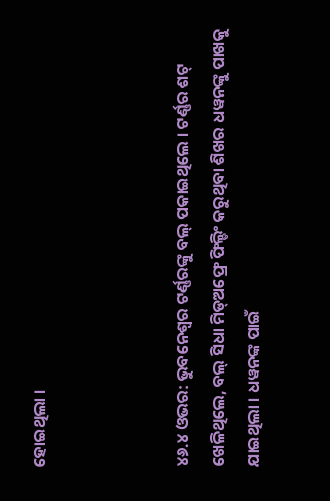ହୋଇଥିଲା ।



୪୬.୪ ଓଭର: ଭୁବନେଶ୍ୱର ଟର୍ଣ୍ଣରଙ୍କୁ ବଲ୍ ପକାଇଥିଲେ । ଟର୍ଣ୍ଣର ଶଟ୍ ଖେଳିଥିଲେ, ବଲ୍ ସିଧା ମିଡ୍ଅଫ୍ରେ ଫିଲ୍ଡିଂ କରୁଥିବା ଶିଖର ଧୱନଙ୍କୁ ପାଖକୁ ଯାଇଥିଲା । ଧୱନଙ୍କ ପାଇଁ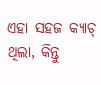ଏହା ସହଜ କ୍ୟାଚ୍ ଥିଲା, କିନ୍ତୁ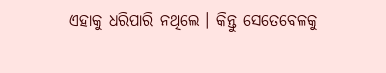ଏହାକୁ ଧରିପାରି ନଥିଲେ । କିନ୍ତୁ ସେତେବେଳକୁ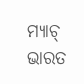ମ୍ୟାଚ୍ ଭାରତ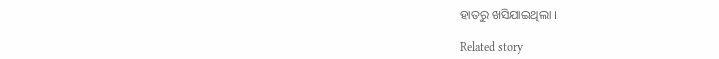ହାତରୁ ଖସିଯାଇଥିଲା ।

Related story